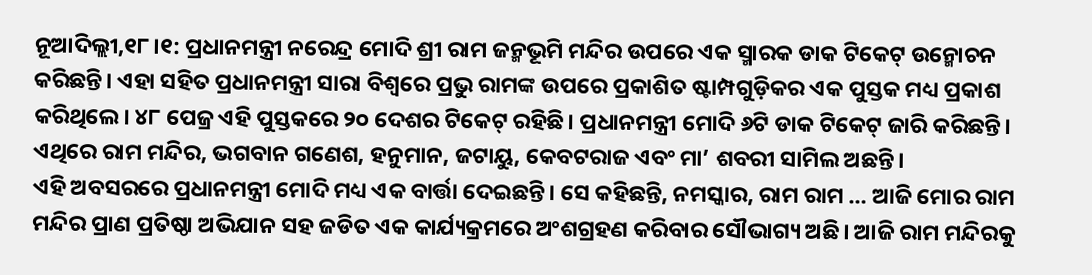ନୂଆଦିଲ୍ଲୀ,୧୮।୧: ପ୍ରଧାନମନ୍ତ୍ରୀ ନରେନ୍ଦ୍ର ମୋଦି ଶ୍ରୀ ରାମ ଜନ୍ମଭୂମି ମନ୍ଦିର ଉପରେ ଏକ ସ୍ମାରକ ଡାକ ଟିକେଟ୍ ଉନ୍ମୋଚନ କରିଛନ୍ତି। ଏହା ସହିତ ପ୍ରଧାନମନ୍ତ୍ରୀ ସାରା ବିଶ୍ୱରେ ପ୍ରଭୁ ରାମଙ୍କ ଉପରେ ପ୍ରକାଶିତ ଷ୍ଟାମ୍ପଗୁଡ଼ିକର ଏକ ପୁସ୍ତକ ମଧ୍ୟ ପ୍ରକାଶ କରିଥିଲେ। ୪୮ ପେଜ୍ର ଏହି ପୁସ୍ତକରେ ୨୦ ଦେଶର ଟିକେଟ୍ ରହିଛି। ପ୍ରଧାନମନ୍ତ୍ରୀ ମୋଦି ୬ଟି ଡାକ ଟିକେଟ୍ ଜାରି କରିଛନ୍ତି। ଏଥିରେ ରାମ ମନ୍ଦିର, ଭଗବାନ ଗଣେଶ, ହନୁମାନ, ଜଟାୟୁ, କେବଟରାଜ ଏବଂ ମା’ ଶବରୀ ସାମିଲ ଅଛନ୍ତି।
ଏହି ଅବସରରେ ପ୍ରଧାନମନ୍ତ୍ରୀ ମୋଦି ମଧ୍ୟ ଏକ ବାର୍ତ୍ତା ଦେଇଛନ୍ତି। ସେ କହିଛନ୍ତି, ନମସ୍କାର, ରାମ ରାମ … ଆଜି ମୋର ରାମ ମନ୍ଦିର ପ୍ରାଣ ପ୍ରତିଷ୍ଠା ଅଭିଯାନ ସହ ଜଡିତ ଏକ କାର୍ଯ୍ୟକ୍ରମରେ ଅଂଶଗ୍ରହଣ କରିବାର ସୌଭାଗ୍ୟ ଅଛି। ଆଜି ରାମ ମନ୍ଦିରକୁ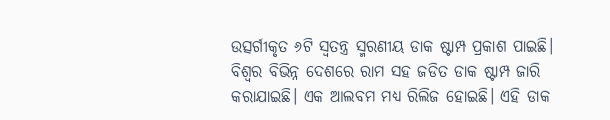ଉତ୍ସର୍ଗୀକୃତ ୬ଟି ସ୍ବତନ୍ତ୍ର ସ୍ମରଣୀୟ ଡାକ ଷ୍ଟାମ୍ପ ପ୍ରକାଶ ପାଇଛି। ବିଶ୍ୱର ବିଭିନ୍ନ ଦେଶରେ ରାମ ସହ ଜଡିତ ଡାକ ଷ୍ଟାମ୍ପ ଜାରି କରାଯାଇଛି। ଏକ ଆଲବମ ମଧ୍ୟ ରିଲିଜ ହୋଇଛି। ଏହି ଡାକ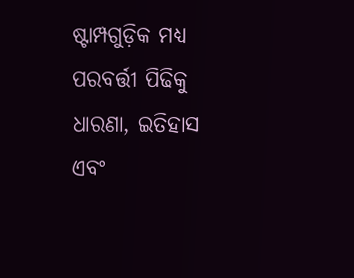ଷ୍ଟାମ୍ପଗୁଡ଼ିକ ମଧ୍ୟ ପରବର୍ତ୍ତୀ ପିଢିକୁ ଧାରଣା, ଇତିହାସ ଏବଂ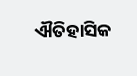ଐତିହାସିକ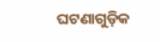ଘଟଣାଗୁଡ଼ିକ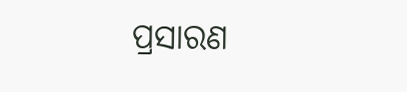ପ୍ରସାରଣ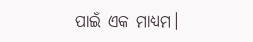ପାଇଁ ଏକ ମାଧ୍ୟମ।